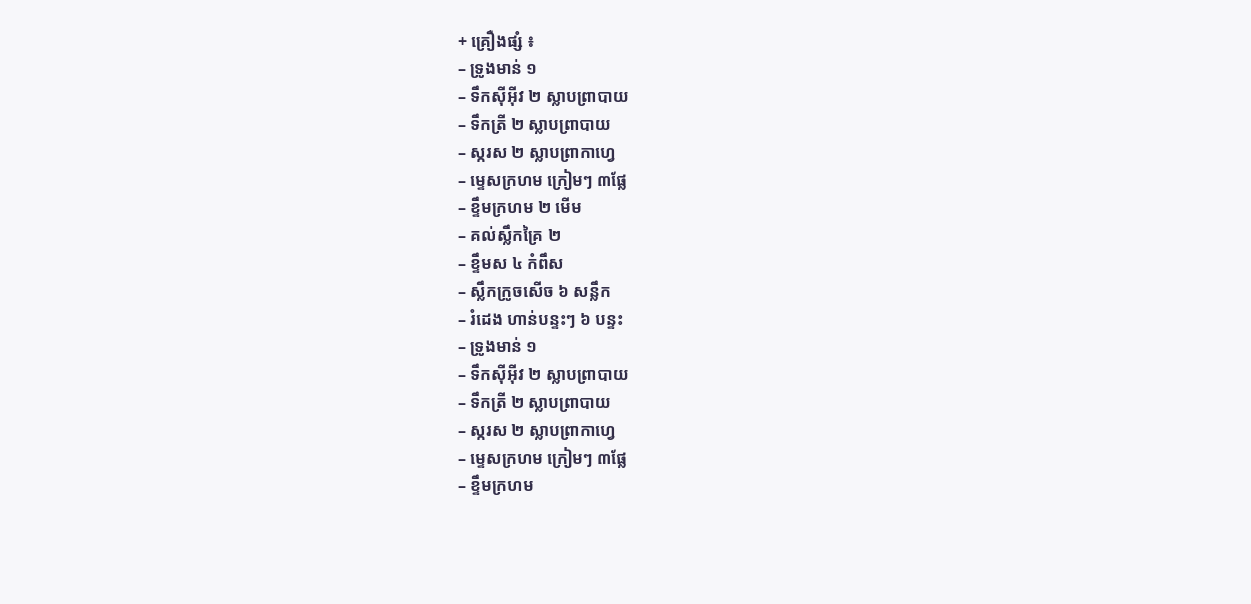+ គ្រឿងផ្សំ ៖
– ទ្រូងមាន់ ១
– ទឹកស៊ីអ៊ីវ ២ ស្លាបព្រាបាយ
– ទឹកត្រី ២ ស្លាបព្រាបាយ
– ស្ករស ២ ស្លាបព្រាកាហ្វេ
– ម្ទេសក្រហម ក្រៀមៗ ៣ផ្លែ
– ខ្ទឹមក្រហម ២ មើម
– គល់ស្លឹកគ្រៃ ២
– ខ្ទឹមស ៤ កំពឹស
– ស្លឹកក្រូចសើច ៦ សន្លឹក
– រំដេង ហាន់បន្ទះៗ ៦ បន្ទះ
– ទ្រូងមាន់ ១
– ទឹកស៊ីអ៊ីវ ២ ស្លាបព្រាបាយ
– ទឹកត្រី ២ ស្លាបព្រាបាយ
– ស្ករស ២ ស្លាបព្រាកាហ្វេ
– ម្ទេសក្រហម ក្រៀមៗ ៣ផ្លែ
– ខ្ទឹមក្រហម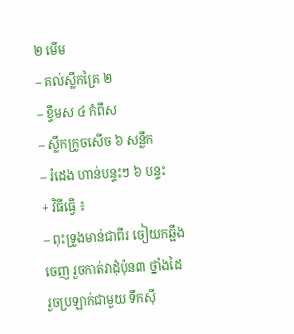២ មើម
– គល់ស្លឹកគ្រៃ ២
– ខ្ទឹមស ៤ កំពឹស
– ស្លឹកក្រូចសើច ៦ សន្លឹក
– រំដេង ហាន់បន្ទះៗ ៦ បន្ទះ
+ វិធីធ្វើ ៖
– ពុះទ្រូងមាន់ជាពីរ ចៀយកឆ្អឹងចេញ រួចកាត់វាដុំប៉ុន៣ ថ្នាំងដៃ រួចប្រឡាក់ជាមួយ ទឹកស៊ី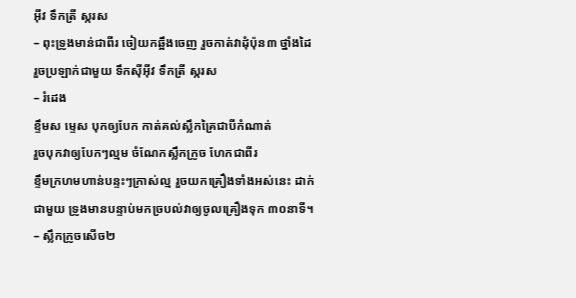អ៊ីវ ទឹកត្រី ស្ករស
– ពុះទ្រូងមាន់ជាពីរ ចៀយកឆ្អឹងចេញ រួចកាត់វាដុំប៉ុន៣ ថ្នាំងដៃ រួចប្រឡាក់ជាមួយ ទឹកស៊ីអ៊ីវ ទឹកត្រី ស្ករស
– រំដេង
ខ្ទឹមស ម្ទេស បុកឲ្យបែក កាត់គល់ស្លឹកគ្រៃជាបីកំណាត់
រួចបុកវាឲ្យបែកៗល្មម ចំណែកស្លឹកក្រូច ហែកជាពីរ
ខ្ទឹមក្រហមហាន់បន្ទះៗក្រាស់ល្ម រួចយកគ្រឿងទាំងអស់នេះ ដាក់ជាមួយ ទ្រូងមានបន្ទាប់មកច្របល់វាឲ្យចូលគ្រឿងទុក ៣០នាទី។
– ស្លឹកក្រូចសើច២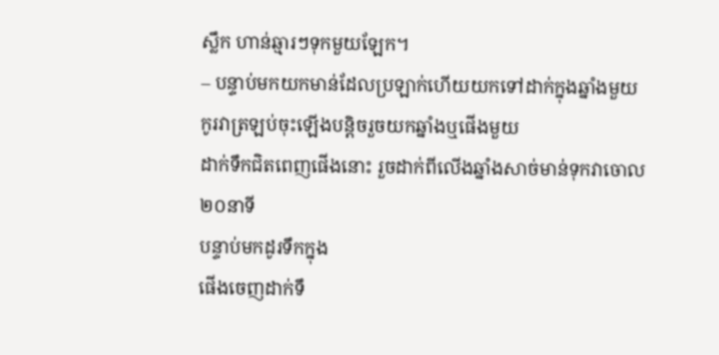ស្លឹក ហាន់ឆ្មារៗទុកមួយឡែក។
– បន្ទាប់មកយកមាន់ដែលប្រឡាក់ហើយយកទៅដាក់ក្នុងឆ្នាំងមួយ
កូរវាត្រឡប់ចុះឡើងបន្តិចរួចយកឆ្នាំងឬផើងមួយ
ដាក់ទឹកជិតពេញផើងនោះ រួចដាក់ពីលើងឆ្នាំងសាច់មាន់ទុកវាចោល ២០នាទី
បន្ទាប់មកដូរទឹកក្នុង
ផើងចេញដាក់ទឹ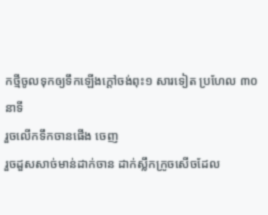កថ្មីចូលទុកឲ្យទឹកឡើងក្ដៅចង់ពុះ១ សារទៀត ប្រហែល ៣០នាទី
រួចលើកទឹកចានផើង ចេញ
រួចដួសសាច់មាន់ដាក់ចាន ដាក់ស្លឹកក្រូចសើចដែល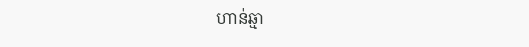ហាន់ឆ្មា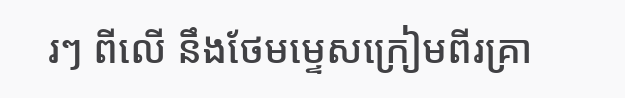រៗ ពីលើ នឹងថែមម្ទេសក្រៀមពីរគ្រា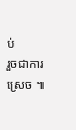ប់
រួចជាការស្រេច ៕